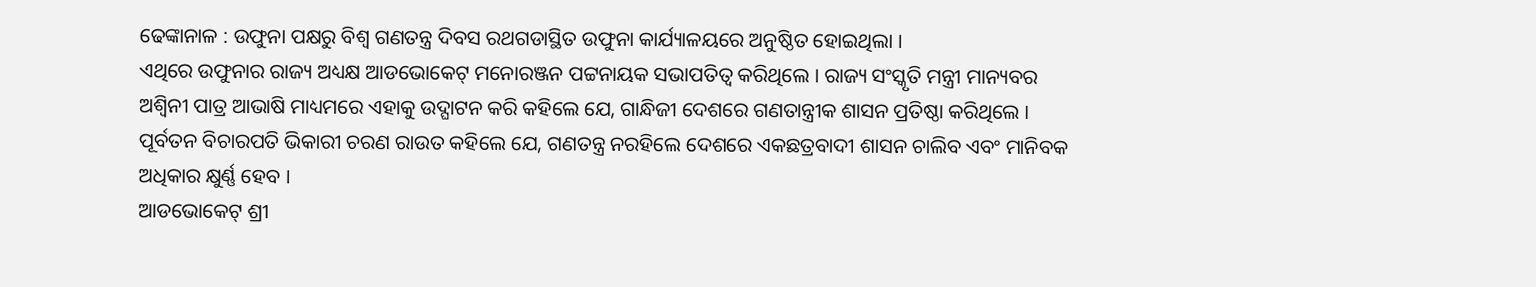ଢେଙ୍କାନାଳ : ଉଫୁନା ପକ୍ଷରୁ ବିଶ୍ୱ ଗଣତନ୍ତ୍ର ଦିବସ ରଥଗଡାସ୍ଥିତ ଉଫୁନା କାର୍ଯ୍ୟାଳୟରେ ଅନୁଷ୍ଠିତ ହୋଇଥିଲା ।
ଏଥିରେ ଉଫୁନାର ରାଜ୍ୟ ଅଧ୍ୟକ୍ଷ ଆଡଭୋକେଟ୍ ମନୋରଞ୍ଜନ ପଟ୍ଟନାୟକ ସଭାପତିତ୍ୱ କରିଥିଲେ । ରାଜ୍ୟ ସଂସ୍କୃତି ମନ୍ତ୍ରୀ ମାନ୍ୟବର ଅଶ୍ୱିନୀ ପାତ୍ର ଆଭାଷି ମାଧ୍ୟମରେ ଏହାକୁ ଉଦ୍ଘାଟନ କରି କହିଲେ ଯେ, ଗାନ୍ଧିଜୀ ଦେଶରେ ଗଣତାନ୍ତ୍ରୀକ ଶାସନ ପ୍ରତିଷ୍ଠା କରିଥିଲେ । ପୂର୍ବତନ ବିଚାରପତି ଭିକାରୀ ଚରଣ ରାଉତ କହିଲେ ଯେ, ଗଣତନ୍ତ୍ର ନରହିଲେ ଦେଶରେ ଏକଛତ୍ରବାଦୀ ଶାସନ ଚାଲିବ ଏବଂ ମାନିବକ ଅଧିକାର କ୍ଷୁର୍ଣ୍ଣ ହେବ ।
ଆଡଭୋକେଟ୍ ଶ୍ରୀ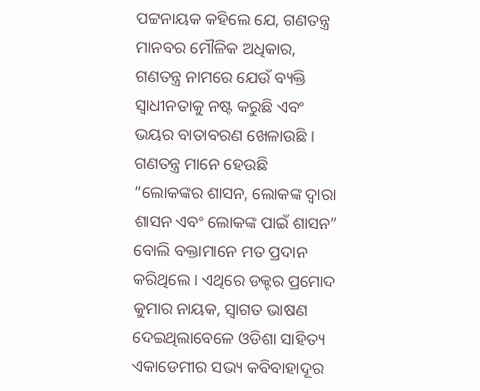ପଟ୍ଟନାୟକ କହିଲେ ଯେ, ଗଣତନ୍ତ୍ର ମାନବର ମୌଳିକ ଅଧିକାର, ଗଣତନ୍ତ୍ର ନାମରେ ଯେଉଁ ବ୍ୟକ୍ତି ସ୍ୱାଧୀନତାକୁ ନଷ୍ଟ କରୁଛି ଏବଂ ଭୟର ବାତାବରଣ ଖେଳାଉଛି । ଗଣତନ୍ତ୍ର ମାନେ ହେଉଛି “ଲୋକଙ୍କର ଶାସନ, ଲୋକଙ୍କ ଦ୍ୱାରା ଶାସନ ଏବଂ ଲୋକଙ୍କ ପାଇଁ ଶାସନ” ବୋଲି ବକ୍ତାମାନେ ମତ ପ୍ରଦାନ କରିଥିଲେ । ଏଥିରେ ଡକ୍ଟର ପ୍ରମୋଦ କୁମାର ନାୟକ, ସ୍ୱାଗତ ଭାଷଣ ଦେଇଥିଲାବେଳେ ଓଡିଶା ସାହିତ୍ୟ ଏକାଡେମୀର ସଭ୍ୟ କବିବାହାଦୂର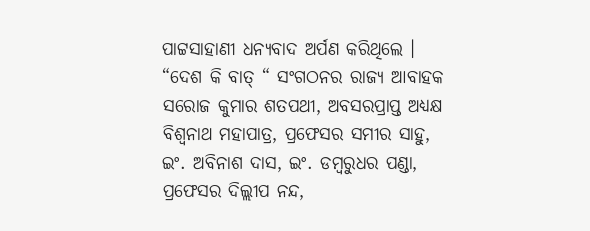ପାଟ୍ଟସାହାଣୀ ଧନ୍ୟବାଦ ଅର୍ପଣ କରିଥିଲେ ।
“ଦେଶ କି ବାତ୍ “ ସଂଗଠନର ରାଜ୍ୟ ଆବାହକ ସରୋଜ କୁମାର ଶତପଥୀ, ଅବସରପ୍ରାପ୍ତ ଅଧ୍ୟକ୍ଷ ବିଶ୍ୱନାଥ ମହାପାତ୍ର, ପ୍ରଫେସର ସମୀର ସାହୁ, ଇଂ. ଅବିନାଶ ଦାସ, ଇଂ. ଡମ୍ବରୁଧର ପଣ୍ଡା, ପ୍ରଫେସର ଦିଲ୍ଲୀପ ନନ୍ଦ,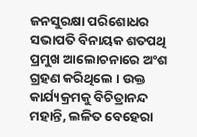ଜନସୁରକ୍ଷା ପରିଶୋଧର ସଭାପତି ବିନାୟକ ଶତପଥି ପ୍ରମୁଖ ଆଲୋଚନାରେ ଅଂଶ ଗ୍ରହଣ କରିଥିଲେ । ଉକ୍ତ କାର୍ଯ୍ୟକ୍ରମକୁ ବିଚିତ୍ରାନନ୍ଦ ମହାନ୍ତି, ଲଳିତ ବେହେରା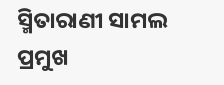ସ୍ମିତାରାଣୀ ସାମଲ ପ୍ରମୁଖ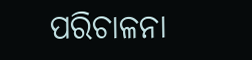ପରିଚାଳନା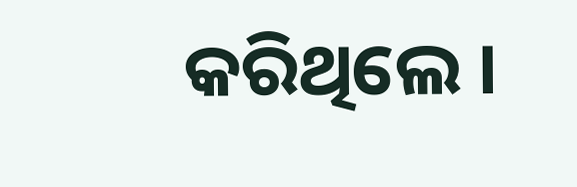କରିଥିଲେ ।